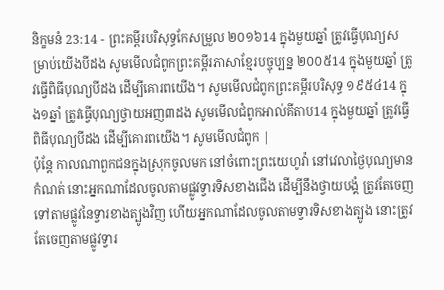និក្ខមនំ 23:14 - ព្រះគម្ពីរបរិសុទ្ធកែសម្រួល ២០១៦14 ក្នុងមួយឆ្នាំ ត្រូវធ្វើបុណ្យសម្រាប់យើងបីដង សូមមើលជំពូកព្រះគម្ពីរភាសាខ្មែរបច្ចុប្បន្ន ២០០៥14 ក្នុងមួយឆ្នាំ ត្រូវធ្វើពិធីបុណ្យបីដង ដើម្បីគោរពយើង។ សូមមើលជំពូកព្រះគម្ពីរបរិសុទ្ធ ១៩៥៤14 ក្នុង១ឆ្នាំ ត្រូវធ្វើបុណ្យថ្វាយអញ៣ដង សូមមើលជំពូកអាល់គីតាប14 ក្នុងមួយឆ្នាំ ត្រូវធ្វើពិធីបុណ្យបីដង ដើម្បីគោរពយើង។ សូមមើលជំពូក |
ប៉ុន្តែ កាលណាពួកជនក្នុងស្រុកចូលមក នៅចំពោះព្រះយេហូវ៉ា នៅវេលាថ្ងៃបុណ្យមានកំណត់ នោះអ្នកណាដែលចូលតាមផ្លូវទ្វារទិសខាងជើង ដើម្បីនឹងថ្វាយបង្គំ ត្រូវតែចេញទៅតាមផ្លូវនៃទ្វារខាងត្បូងវិញ ហើយអ្នកណាដែលចូលតាមទ្វារទិសខាងត្បូង នោះត្រូវតែចេញតាមផ្លូវទ្វារ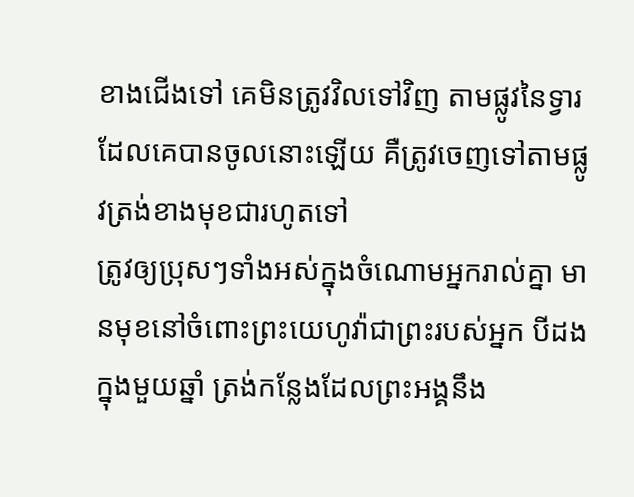ខាងជើងទៅ គេមិនត្រូវវិលទៅវិញ តាមផ្លូវនៃទ្វារដែលគេបានចូលនោះឡើយ គឺត្រូវចេញទៅតាមផ្លូវត្រង់ខាងមុខជារហូតទៅ
ត្រូវឲ្យប្រុសៗទាំងអស់ក្នុងចំណោមអ្នករាល់គ្នា មានមុខនៅចំពោះព្រះយេហូវ៉ាជាព្រះរបស់អ្នក បីដងក្នុងមួយឆ្នាំ ត្រង់កន្លែងដែលព្រះអង្គនឹង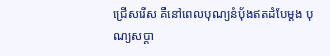ជ្រើសរើស គឺនៅពេលបុណ្យនំបុ័ងឥតដំបែម្តង បុណ្យសប្ដា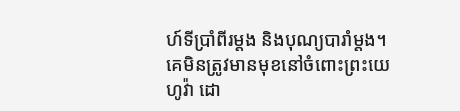ហ៍ទីប្រាំពីរម្តង និងបុណ្យបារាំម្តង។ គេមិនត្រូវមានមុខនៅចំពោះព្រះយេហូវ៉ា ដោ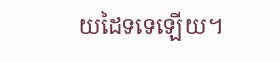យដៃទទេឡើយ។